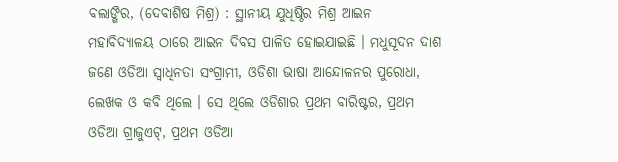ବଲାଙ୍ଗିର, (ଦେବାଶିଷ ମିଶ୍ର) : ସ୍ଥାନୀୟ ଯୁଧିଷ୍ଠିର ମିଶ୍ର ଆଇନ ମହାବିଦ୍ୟାଳୟ ଠାରେ ଆଇନ ଦିବସ ପାଳିତ ହୋଇଯାଇଛି । ମଧୁସୂଦନ ଦାଶ ଜଣେ ଓଡିଆ ସ୍ୱାଧିନତା ସଂଗ୍ରାମୀ, ଓଡିଶା ଭାଷା ଆନ୍ଦୋଳନର ପୁରୋଧା, ଲେଖକ ଓ କବି ଥିଲେ । ସେ ଥିଲେ ଓଡିଶାର ପ୍ରଥମ ବାରିଷ୍ଟର, ପ୍ରଥମ ଓଡିଆ ଗ୍ରାଜୁଏଟ୍, ପ୍ରଥମ ଓଡିଆ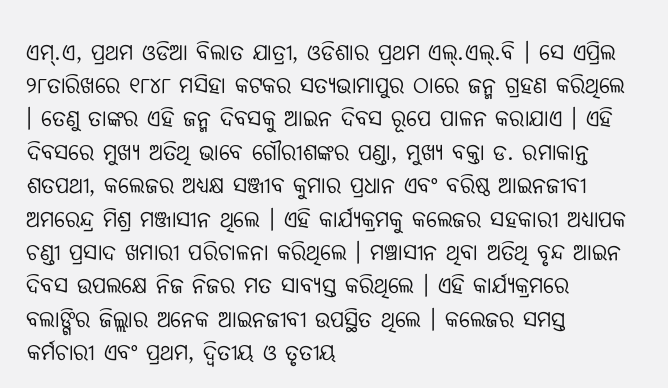ଏମ୍.ଏ, ପ୍ରଥମ ଓଡିଆ ବିଲାତ ଯାତ୍ରୀ, ଓଡିଶାର ପ୍ରଥମ ଏଲ୍.ଏଲ୍.ବି । ସେ ଏପ୍ରିଲ ୨୮ତାରିଖରେ ୧୮୪୮ ମସିହା କଟକର ସତ୍ୟଭାମାପୁର ଠାରେ ଜନ୍ମ ଗ୍ରହଣ କରିଥିଲେ । ତେଣୁ ତାଙ୍କର ଏହି ଜନ୍ମ ଦିବସକୁ ଆଇନ ଦିବସ ରୂପେ ପାଳନ କରାଯାଏ । ଏହି ଦିବସରେ ମୁଖ୍ୟ ଅତିଥି ଭାବେ ଗୌରୀଶଙ୍କର ପଣ୍ଡା, ମୁଖ୍ୟ ବକ୍ତା ଡ. ରମାକାନ୍ତ ଶତପଥୀ, କଲେଜର ଅଧ୍ୟକ୍ଷ ସଞ୍ଜୀବ କୁମାର ପ୍ରଧାନ ଏବଂ ବରିଷ୍ଠ ଆଇନଜୀବୀ ଅମରେନ୍ଦ୍ର ମିଶ୍ର ମଞ୍ଜାସୀନ ଥିଲେ । ଏହି କାର୍ଯ୍ୟକ୍ରମକୁ କଲେଜର ସହକାରୀ ଅଧ୍ୟାପକ ଚଣ୍ଡୀ ପ୍ରସାଦ ଖମାରୀ ପରିଚାଳନା କରିଥିଲେ । ମଞ୍ଚାସୀନ ଥିବା ଅତିଥି ବୃନ୍ଦ ଆଇନ ଦିବସ ଉପଲକ୍ଷେ ନିଜ ନିଜର ମତ ସାବ୍ୟସ୍ତ କରିଥିଲେ । ଏହି କାର୍ଯ୍ୟକ୍ରମରେ ବଲାଙ୍ଗିର ଜିଲ୍ଲାର ଅନେକ ଆଇନଜୀବୀ ଉପସ୍ଥିତ ଥିଲେ । କଲେଜର ସମସ୍ତ କର୍ମଚାରୀ ଏବଂ ପ୍ରଥମ, ଦ୍ୱିତୀୟ ଓ ତୃତୀୟ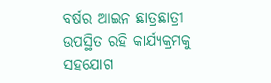ବର୍ଷର ଆଇନ ଛାତ୍ରଛାତ୍ରୀ ଉପସ୍ଥିତ ରହି କାର୍ଯ୍ୟକ୍ରମକୁ ସହଯୋଗ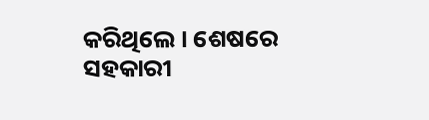କରିଥିଲେ । ଶେଷରେ ସହକାରୀ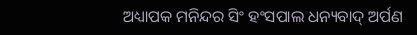ଅଧ୍ୟାପକ ମନିନ୍ଦର ସିଂ ହଂସପାଲ ଧନ୍ୟବାଦ୍ ଅର୍ପଣ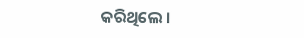କରିଥିଲେ ।